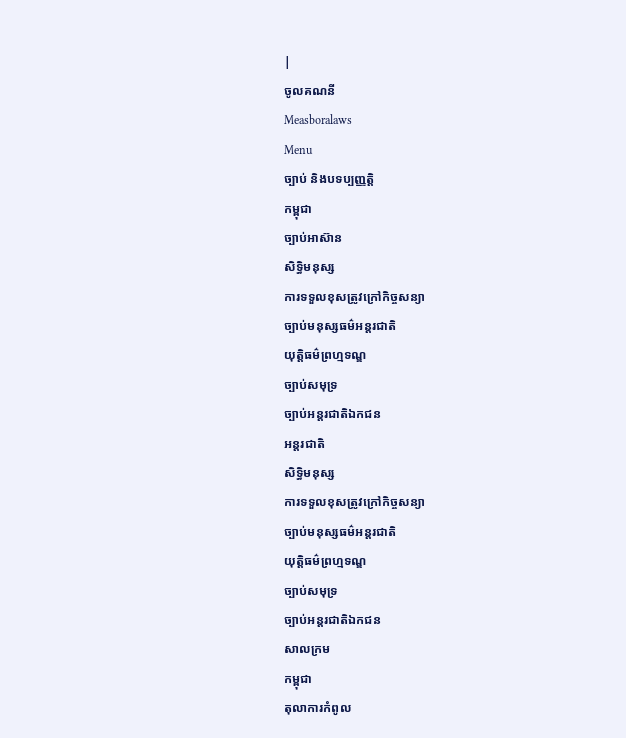|
ចូលគណនី
Measboralaws
Menu
ច្បាប់ និងបទប្បញ្ញត្តិ
កម្ពុជា
ច្បាប់អាស៊ាន
សិទ្ធិមនុស្ស
ការទទួលខុសត្រូវក្រៅកិច្ចសន្យា
ច្បាប់មនុស្សធម៌អន្តរជាតិ
យុត្តិធម៌ព្រហ្មទណ្ឌ
ច្បាប់សមុទ្រ
ច្បាប់អន្តរជាតិឯកជន
អន្តរជាតិ
សិទ្ធិមនុស្ស
ការទទួលខុសត្រូវក្រៅកិច្ចសន្យា
ច្បាប់មនុស្សធម៌អន្តរជាតិ
យុត្តិធម៌ព្រហ្មទណ្ឌ
ច្បាប់សមុទ្រ
ច្បាប់អន្តរជាតិឯកជន
សាលក្រម
កម្ពុជា
តុលាការកំពូល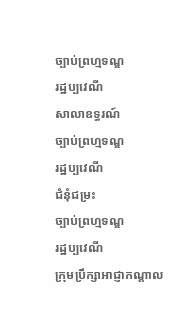ច្បាប់ព្រហ្មទណ្ឌ
រដ្ឋប្បវេណី
សាលាឧទ្ធរណ៍
ច្បាប់ព្រហ្មទណ្ឌ
រដ្ឋប្បវេណី
ជំនុំជម្រះ
ច្បាប់ព្រហ្មទណ្ឌ
រដ្ឋប្បវេណី
ក្រុមប្រឹក្សាអាជ្ញាកណ្តាល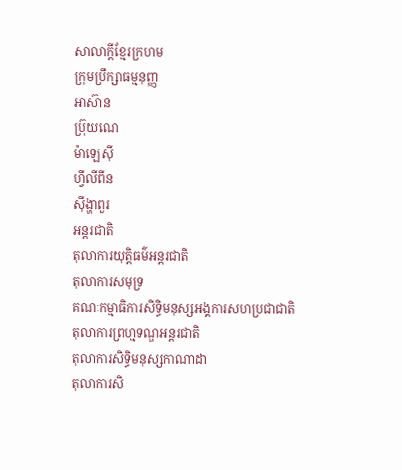សាលាក្តីខ្មែរក្រហម
ក្រុមប្រឹក្សាធម្មនុញ្ញ
អាស៊ាន
ប៊្រុយណេ
ម៉ាឡេស៊ី
ហ្វីលីពីន
ស៊ីង្ហាពួរ
អន្តរជាតិ
តុលាការយុត្តិធម៌អន្តរជាតិ
តុលាការសមុទ្រ
គណៈកម្មាធិការសិទ្ធិមនុស្សអង្គការសហប្រជាជាតិ
តុលាការព្រហ្មទណ្ឌអន្តរជាតិ
តុលាការសិទ្ធិមនុស្សកាណាដា
តុលាការសិ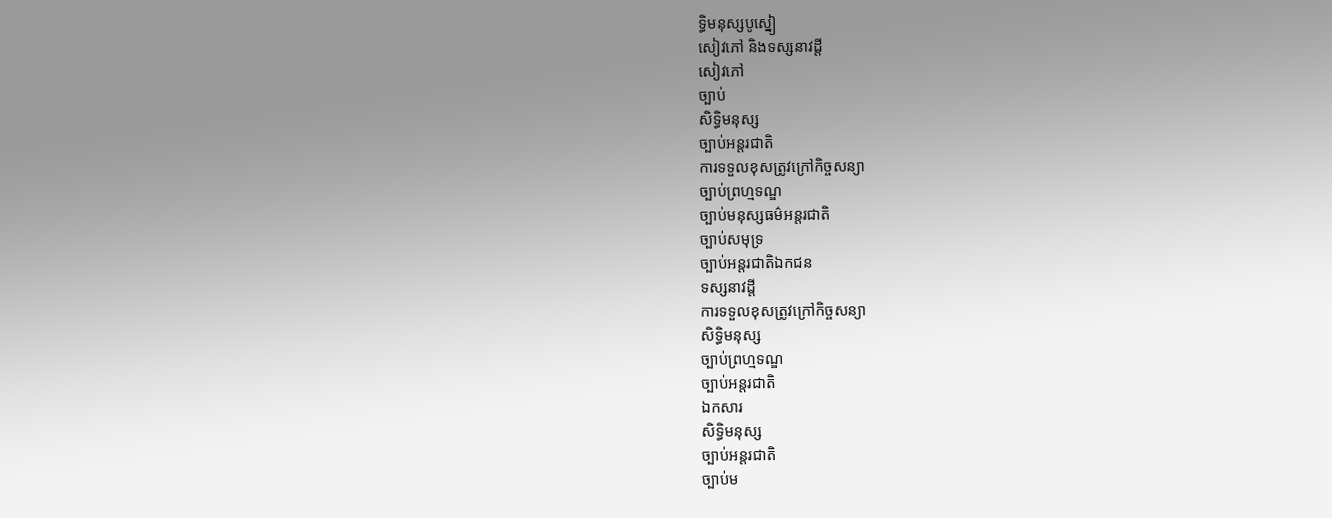ទ្ធិមនុស្សបូស្នៀ
សៀវភៅ និងទស្សនាវដ្តី
សៀវភៅ
ច្បាប់
សិទ្ធិមនុស្ស
ច្បាប់អន្តរជាតិ
ការទទួលខុសត្រូវក្រៅកិច្ចសន្យា
ច្បាប់ព្រហ្មទណ្ឌ
ច្បាប់មនុស្សធម៌អន្តរជាតិ
ច្បាប់សមុទ្រ
ច្បាប់អន្តរជាតិឯកជន
ទស្សនាវដ្តី
ការទទួលខុសត្រូវក្រៅកិច្ចសន្យា
សិទ្ធិមនុស្ស
ច្បាប់ព្រហ្មទណ្ឌ
ច្បាប់អន្តរជាតិ
ឯកសារ
សិទ្ធិមនុស្ស
ច្បាប់អន្តរជាតិ
ច្បាប់ម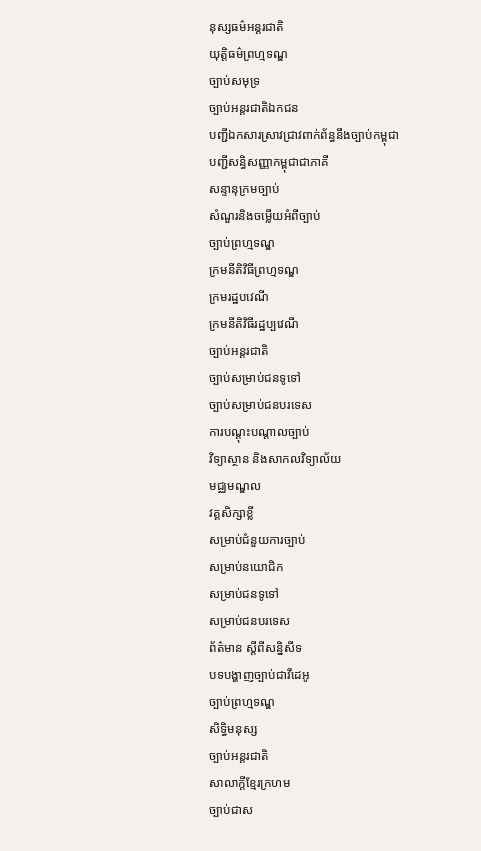នុស្សធម៌អន្តរជាតិ
យុត្តិធម៌ព្រហ្មទណ្ឌ
ច្បាប់សមុទ្រ
ច្បាប់អន្តរជាតិឯកជន
បញ្ជីឯកសារស្រាវជ្រាវពាក់ព័ន្ធនឹងច្បាប់កម្ពុជា
បញ្ជីសន្ធិសញ្ញាកម្ពុជាជាភាគី
សន្ទានុក្រមច្បាប់
សំណួរនិងចម្លើយអំពីច្បាប់
ច្បាប់ព្រហ្មទណ្ឌ
ក្រមនីតិវិធីព្រហ្មទណ្ឌ
ក្រមរដ្ឋបវេណី
ក្រមនីតិវិធីរដ្ឋប្បវេណី
ច្បាប់អន្តរជាតិ
ច្បាប់សម្រាប់ជនទូទៅ
ច្បាប់សម្រាប់ជនបរទេស
ការបណ្តុះបណ្តាលច្បាប់
វិទ្យាស្ថាន និងសាកលវិទ្យាល័យ
មជ្ឈមណ្ឌល
វគ្គសិក្សាខ្លី
សម្រាប់ជំនួយការច្បាប់
សម្រាប់នយោជិក
សម្រាប់ជនទូទៅ
សម្រាប់ជនបរទេស
ព័ត៌មាន ស្តីពីសន្និសីទ
បទបង្ហាញច្បាប់ជាវីដេអូ
ច្បាប់ព្រហ្មទណ្ឌ
សិទ្ធិមនុស្ស
ច្បាប់អន្តរជាតិ
សាលាក្តីខ្មែរក្រហម
ច្បាប់ជាស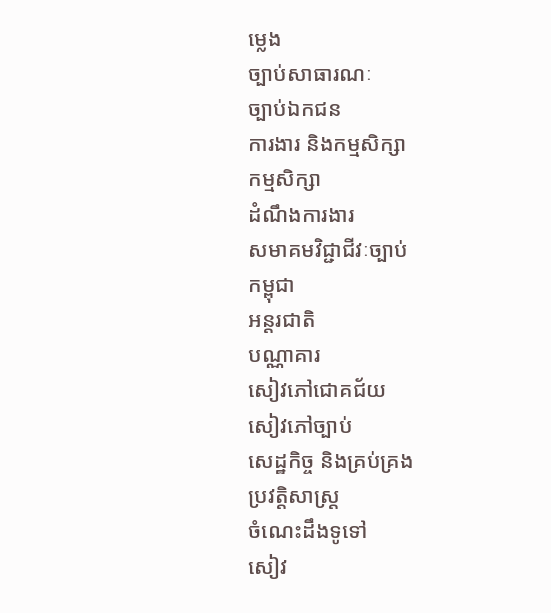ម្លេង
ច្បាប់សាធារណៈ
ច្បាប់ឯកជន
ការងារ និងកម្មសិក្សា
កម្មសិក្សា
ដំណឹងការងារ
សមាគមវិជ្ជាជីវៈច្បាប់
កម្ពុជា
អន្តរជាតិ
បណ្ណាគារ
សៀវភៅជោគជ័យ
សៀវភៅច្បាប់
សេដ្ឋកិច្ច និងគ្រប់គ្រង
ប្រវត្តិសាស្ត្រ
ចំណេះដឹងទូទៅ
សៀវ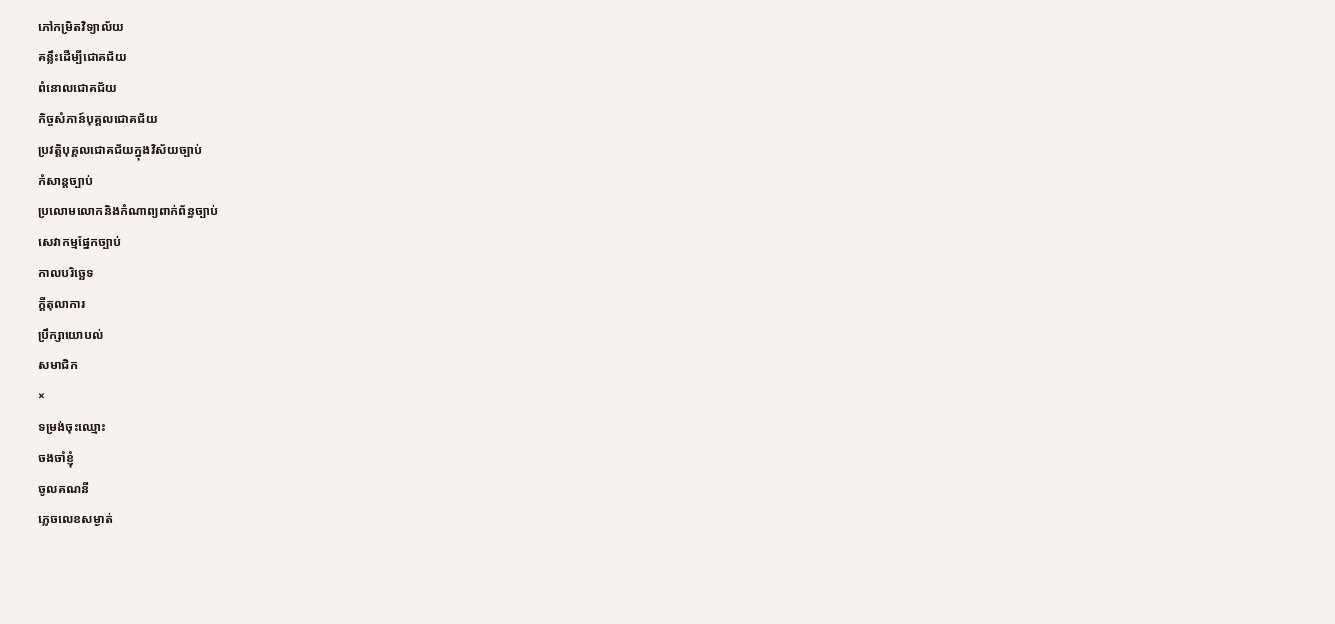ភៅកម្រិតវិទ្យាល័យ
គន្លឹះដើម្បីជោគជ័យ
ពំនោលជោគជ័យ
កិច្ចសំភាន៍បុគ្គលជោគជ័យ
ប្រវត្តិបុគ្គលជោគជ័យក្នុងវិស័យច្បាប់
កំសាន្តច្បាប់
ប្រលោមលោកនិងកំណាព្យពាក់ព័ន្ធច្បាប់
សេវាកម្មផ្នែកច្បាប់
កាលបរិច្ឆេទ
ក្តីតុលាការ
ប្រឹក្សាយោបល់
សមាជិក
×
ទម្រង់ចុះឈ្មោះ
ចងចាំខ្ញុំ
ចូលគណនី
ភ្លេចលេខសម្ងាត់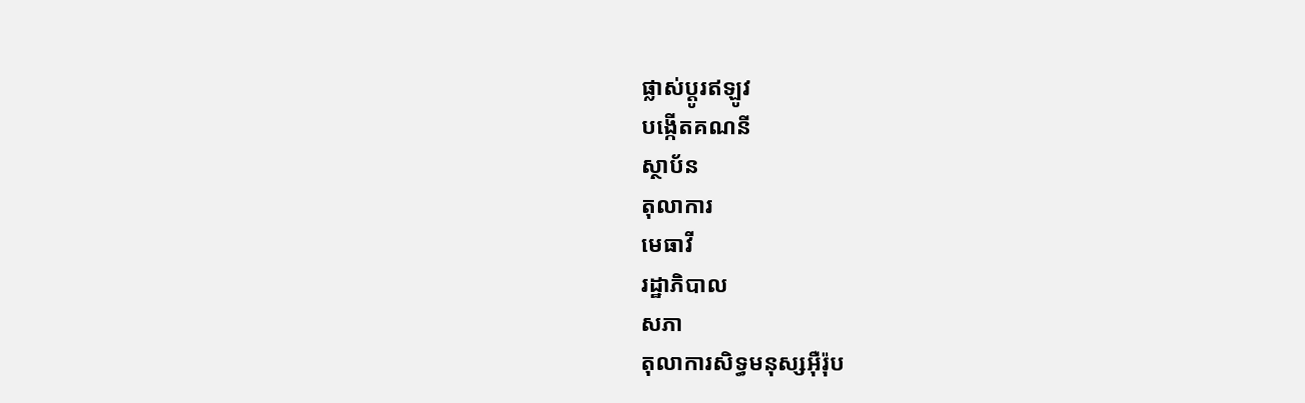ផ្លាស់ប្តូរឥឡូវ
បង្កើតគណនី
ស្ថាប័ន
តុលាការ
មេធាវី
រដ្ឋាភិបាល
សភា
តុលាការសិទ្ធមនុស្សអ៊ឺរ៉ុប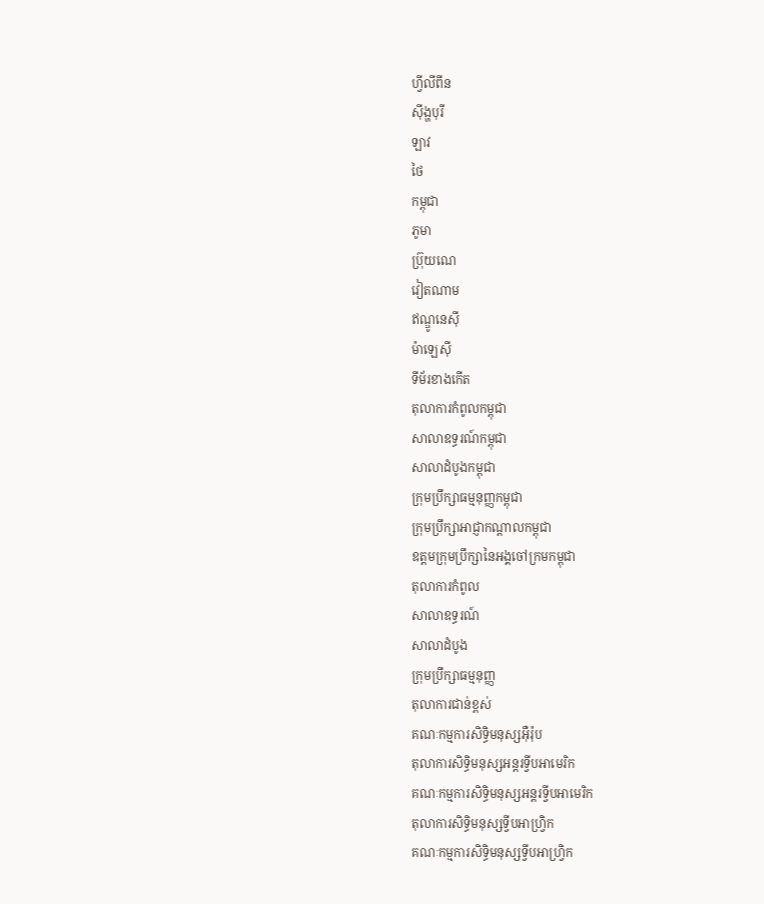ហ្វីលីពីន
ស៊ីង្ហបុរី
ឡាវ
ថៃ
កម្ពុជា
ភូមា
ប្រ៊ុយណេ
វៀតណាម
ឥណ្ឌូនេស៊ី
ម៉ាឡេស៊ី
ទីម័រខាងកើត
តុលាការកំពូលកម្ពុជា
សាលាឧទ្ធរណ៍កម្ពុជា
សាលាដំបូងកម្ពុជា
ក្រុមប្រឹក្សាធម្មនុញ្ញកម្ពុជា
ក្រុមប្រឹក្សាអាជ្ញាកណ្តាលកម្ពុជា
ឧត្តមក្រុមប្រឹក្សានៃអង្គចៅក្រមកម្ពុជា
តុលាការកំពូល
សាលាឧទ្ធរណ៍
សាលាដំបូង
ក្រុមប្រឹក្សាធម្មនុញ្ញ
តុលាការជាន់ខ្ពស់
គណៈកម្មការសិទ្ធិមនុស្សអ៊ឺរ៉ុប
តុលាការសិទ្ធិមនុស្សអន្តរទ្វីបអាមេរិក
គណៈកម្មការសិទ្ធិមនុស្សអន្តរទ្វីបអាមេរិក
តុលាការសិទ្ធិមនុស្សទ្វីបអាហ្រ្វិក
គណៈកម្មការសិទ្ធិមនុស្សទ្វីបអាហ្រ្វិក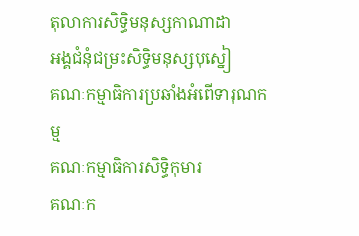តុលាការសិទ្ធិមនុស្សកាណាដា
អង្គជំនុំជម្រះសិទ្ធិមនុស្សបុស្នៀ
គណៈកម្មាធិការប្រឆាំងអំពើទារុណកម្ម
គណៈកម្មាធិការសិទ្ធិកុមារ
គណៈក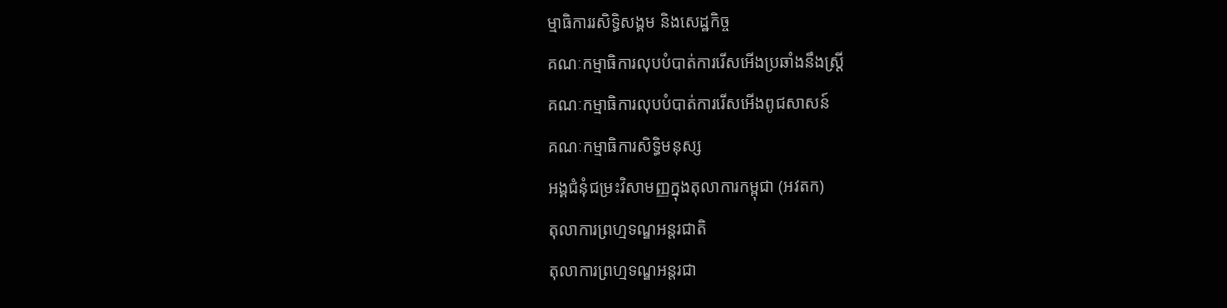ម្មាធិការរសិទ្ធិសង្គម និងសេដ្ឋកិច្ច
គណៈកម្មាធិការលុបបំបាត់ការរើសអើងប្រឆាំងនឹងស្រ្តី
គណៈកម្មាធិការលុបបំបាត់ការរើសអើងពូជសាសន៍
គណៈកម្មាធិការសិទ្ធិមនុស្ស
អង្គជំនុំជម្រះវិសាមញ្ញក្នុងតុលាការកម្ពុជា (អវតក)
តុលាការព្រហ្មទណ្ឌអន្តរជាតិ
តុលាការព្រហ្មទណ្ឌអន្តរជា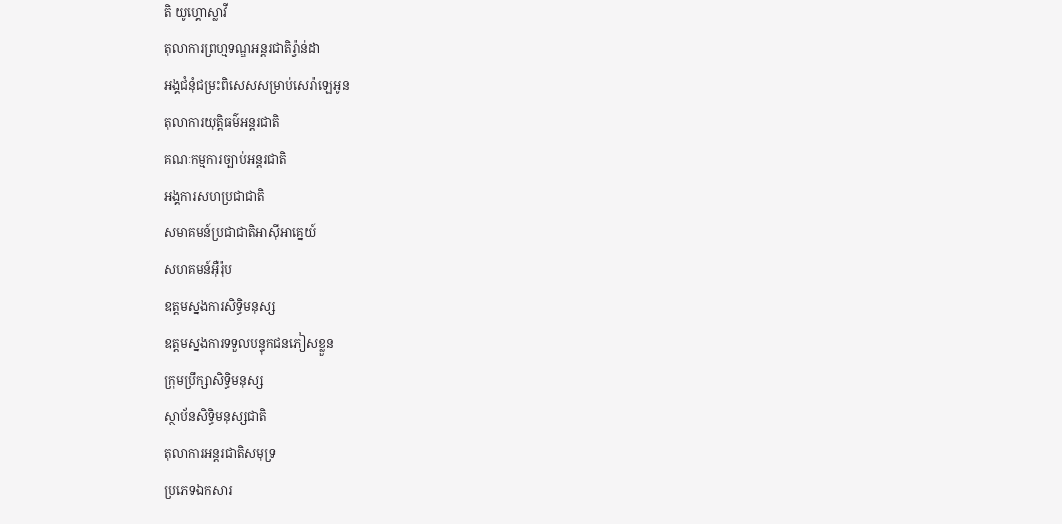តិ យូហ្គោស្លាវី
តុលាការព្រហ្មទណ្ឌអន្តរជាតិរ្វ៉ាន់ដា
អង្គជំនុំជម្រះពិសេសសម្រាប់សេរ៉ាឡេអូន
តុលាការយុត្តិធម៌អន្តរជាតិ
គណៈកម្មការច្បាប់អន្តរជាតិ
អង្គការសហប្រជាជាតិ
សមាគមន៍ប្រជាជាតិអាស៊ីអាគ្នេយ៍
សហគមន៍អ៊ឺរ៉ុប
ឧត្តមស្នងការសិទ្ធិមនុស្ស
ឧត្តមស្នងការទទួលបន្ទុកជនភៀសខ្លួន
ក្រុមប្រឹក្សាសិទ្ធិមនុស្ស
ស្ថាប័នសិទ្ធិមនុស្សជាតិ
តុលាការអន្តរជាតិសមុទ្រ
ប្រភេទឯកសារ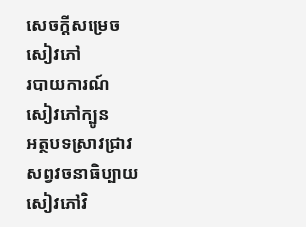សេចក្តីសម្រេច
សៀវភៅ
របាយការណ៍
សៀវភៅក្បូន
អត្ថបទស្រាវជ្រាវ
សព្វវចនាធិប្បាយ
សៀវភៅវិ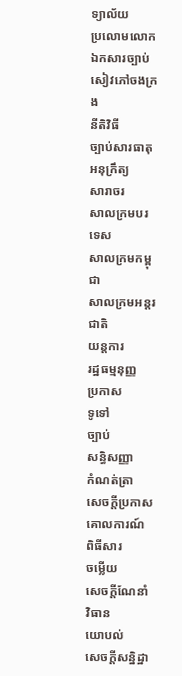ទ្យាល័យ
ប្រលោមលោក
ឯកសារច្បាប់
សៀវភៅចងក្រង
នីតិវិធី
ច្បាប់សារធាតុ
អនុក្រឹត្យ
សារាចរ
សាលក្រមបរទេស
សាលក្រមកម្ពុជា
សាលក្រមអន្តរជាតិ
យន្តការ
រដ្ឋធម្មនុញ្ញ
ប្រកាស
ទូទៅ
ច្បាប់
សន្ធិសញ្ញា
កំណត់ត្រា
សេចក្តីប្រកាស
គោលការណ៍
ពិធីសារ
ចម្លើយ
សេចក្តីណែនាំ
វិធាន
យោបល់
សេចក្តីសន្និដ្ឋា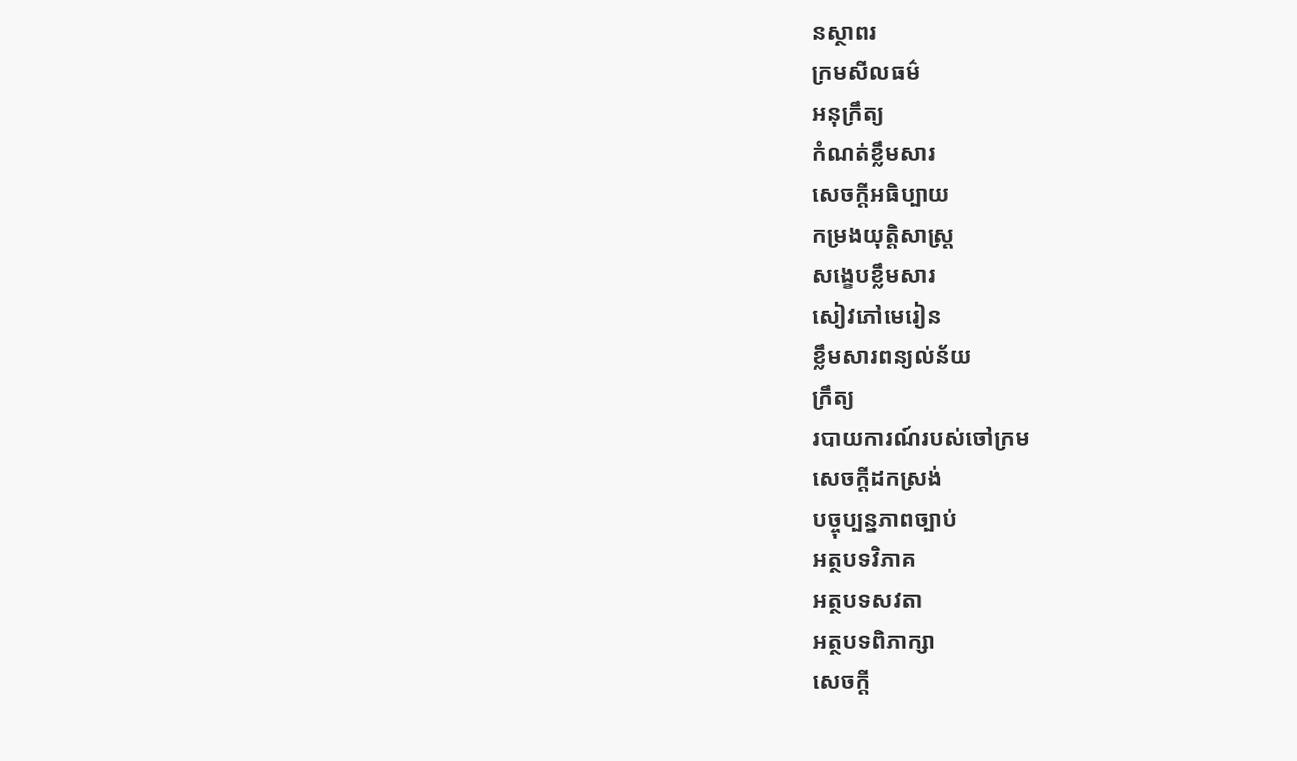នស្ថាពរ
ក្រមសីលធម៌
អនុក្រឹត្យ
កំណត់ខ្លឹមសារ
សេចក្តីអធិប្បាយ
កម្រងយុត្តិសាស្រ្ត
សង្ខេបខ្លឹមសារ
សៀវភៅមេរៀន
ខ្លឹមសារពន្យល់ន័យ
ក្រឹត្យ
របាយការណ៍របស់ចៅក្រម
សេចក្តីដកស្រង់
បច្ចុប្បន្នភាពច្បាប់
អត្ថបទវិភាគ
អត្ថបទសវតា
អត្ថបទពិភាក្សា
សេចក្តី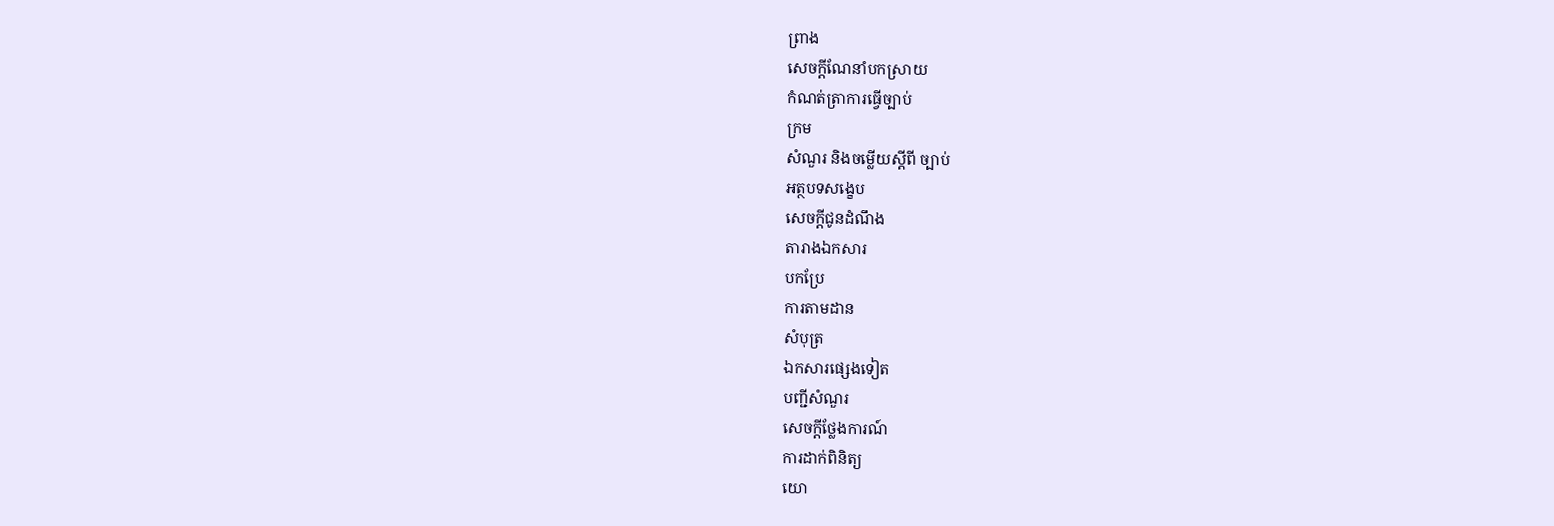ព្រាង
សេចក្តីណែនាំបកស្រាយ
កំណត់ត្រាការធ្វើច្បាប់
ក្រម
សំណួរ និងចម្លើយស្តីពី ច្បាប់
អត្ថបទសង្ខេប
សេចក្តីជូនដំណឹង
តារាងឯកសារ
បកប្រែ
ការតាមដាន
សំបុត្រ
ឯកសារផ្សេងទៀត
បញ្ជីសំណួរ
សេចក្តីថ្លែងការណ៍
ការដាក់ពិនិត្យ
យោ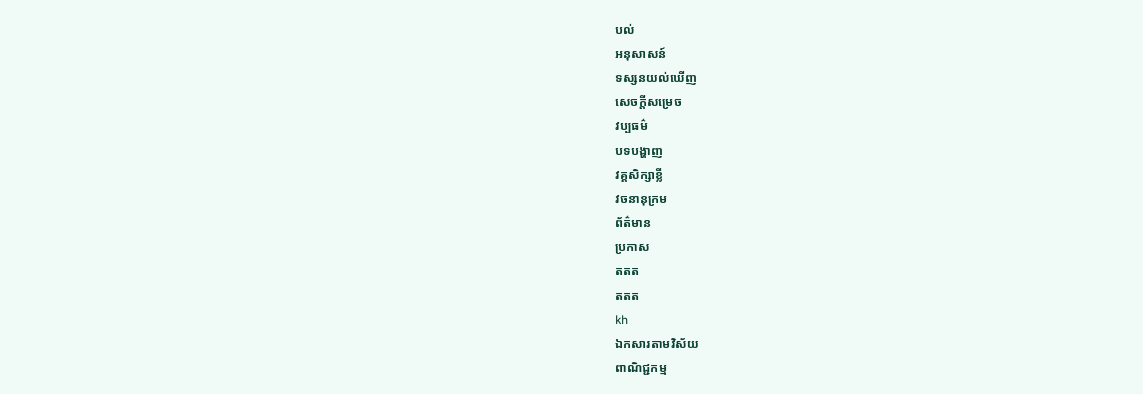បល់
អនុសាសន៍
ទស្សនយល់ឃើញ
សេចក្តីសម្រេច
វប្បធម៌
បទបង្ហាញ
វគ្គសិក្សាខ្លី
វចនានុក្រម
ព័ត៌មាន
ប្រកាស
តតត
តតត
kh
ឯកសារតាមវិស័យ
ពាណិជ្ជកម្ម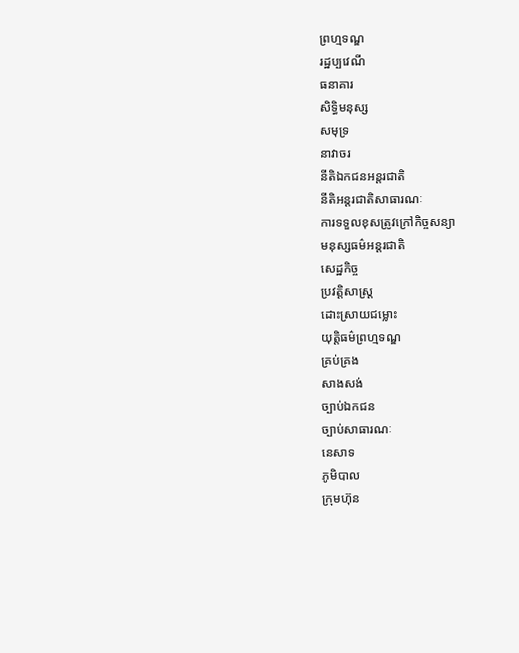ព្រហ្មទណ្ឌ
រដ្ឋប្បវេណី
ធនាគារ
សិទ្ធិមនុស្ស
សមុទ្រ
នាវាចរ
នីតិឯកជនអន្តរជាតិ
នីតិអន្តរជាតិសាធារណៈ
ការទទួលខុសត្រូវក្រៅកិច្ចសន្យា
មនុស្សធម៌អន្តរជាតិ
សេដ្ឋកិច្ច
ប្រវត្តិសាស្រ្ត
ដោះស្រាយជម្លោះ
យុត្តិធម៌ព្រហ្មទណ្ឌ
គ្រប់គ្រង
សាងសង់
ច្បាប់ឯកជន
ច្បាប់សាធារណៈ
នេសាទ
ភូមិបាល
ក្រុមហ៊ុន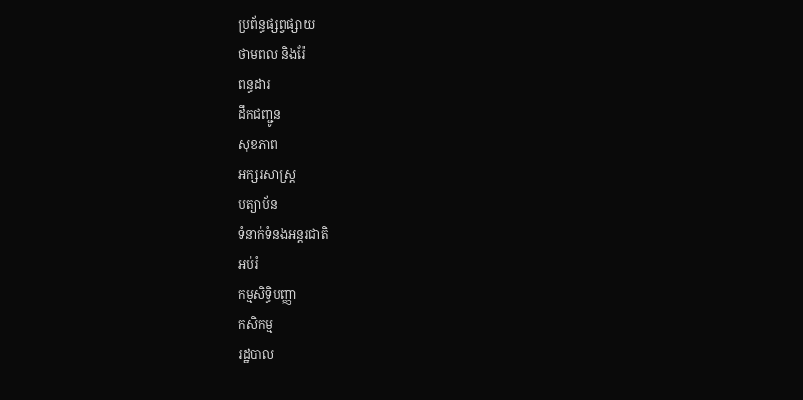ប្រព័ន្ធផ្សព្វផ្សាយ
ថាមពល និងរ៉ែ
ពន្ធដារ
ដឹកជញ្ជូន
សុខភាព
អក្សរសាស្រ្ត
បត្យាប័ន
ទំនាក់ទំនងអន្តរជាតិ
អប់រំ
កម្មសិទ្ធិបញ្ញា
កសិកម្ម
រដ្ឋបាល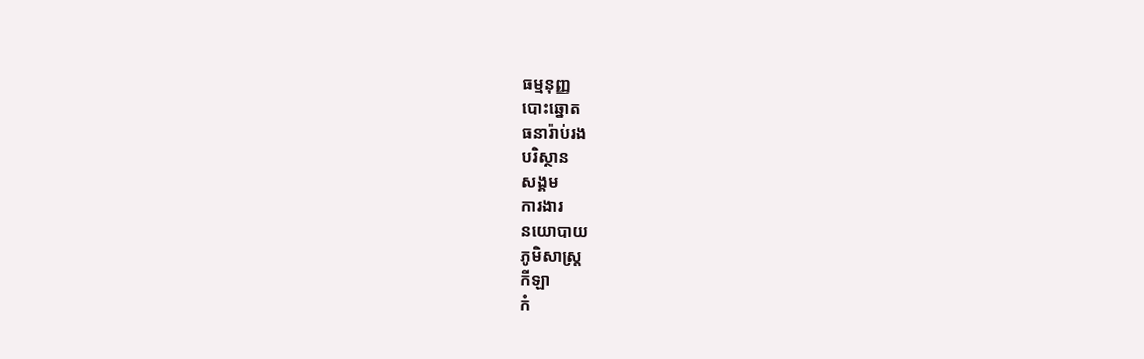ធម្មនុញ្ញ
បោះឆ្នោត
ធនារ៉ាប់រង
បរិស្ថាន
សង្គម
ការងារ
នយោបាយ
ភូមិសាស្រ្ត
កីឡា
កំ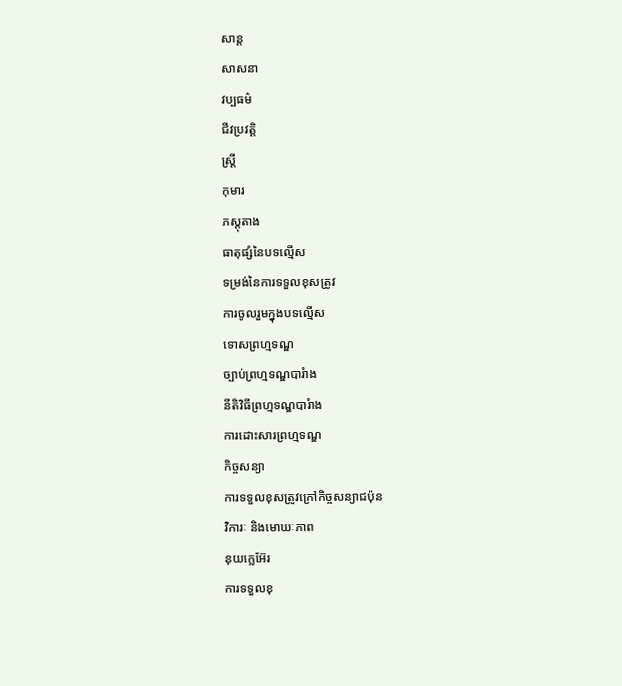សាន្ត
សាសនា
វប្បធម៌
ជីវប្រវត្តិ
ស្រ្តី
កុមារ
ភស្តុតាង
ធាតុផ្សំនៃបទល្មើស
ទម្រង់នៃការទទួលខុសត្រូវ
ការចូលរួមក្នុងបទល្មើស
ទោសព្រហ្មទណ្ឌ
ច្បាប់ព្រហ្មទណ្ឌបារំាង
នីតិវិធីព្រហ្មទណ្ឌបារំាង
ការដោះសារព្រហ្មទណ្ឌ
កិច្ចសន្យា
ការទទួលខុសត្រូវក្រៅកិច្ចសន្យាជប៉ុន
វិការៈ និងមោឃៈភាព
នុយក្លេអ៊ែរ
ការទទួលខុ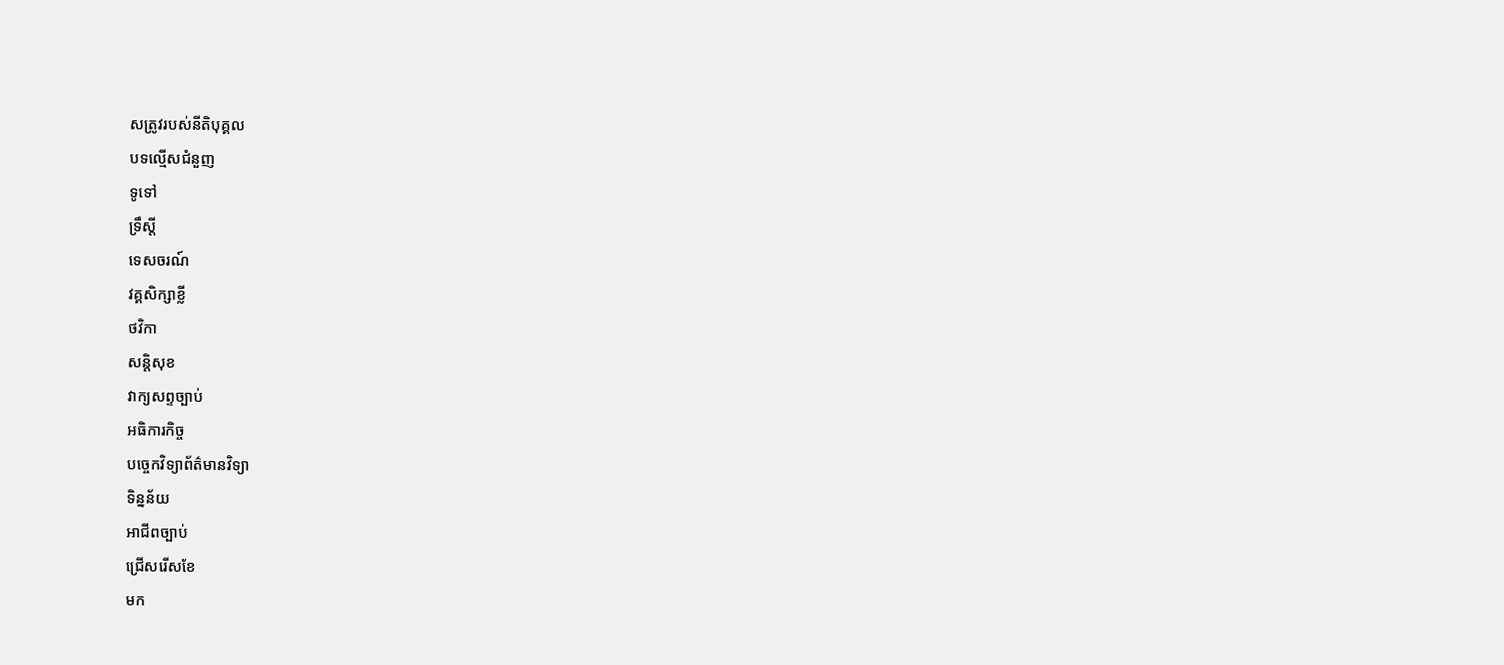សត្រូវរបស់នីតិបុគ្គល
បទល្មើសជំនួញ
ទូទៅ
ទ្រឹស្តី
ទេសចរណ៍
វគ្គសិក្សាខ្លី
ថវិកា
សន្តិសុខ
វាក្យសព្ទច្បាប់
អធិការកិច្ច
បច្ចេកវិទ្យាព័ត៌មានវិទ្យា
ទិន្នន័យ
អាជីពច្បាប់
ជ្រើសរើសខែ
មក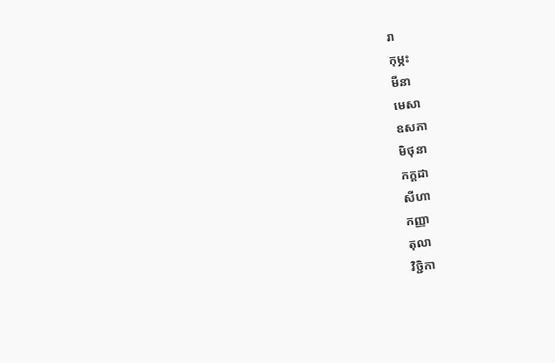រា
កុម្ភះ
មីនា
មេសា
ឧសភា
មិថុនា
កក្តដា
សីហា
កញ្ញា
តុលា
វិច្ជិកា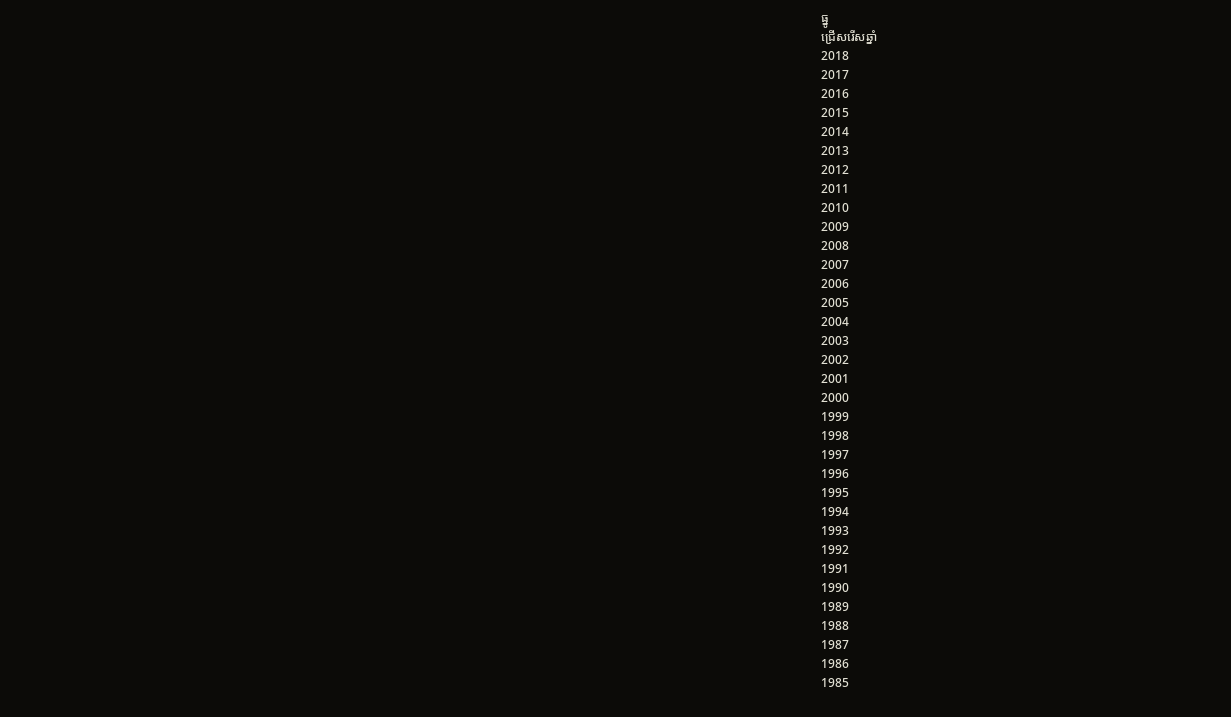ធ្នូ
ជ្រើសរើសឆ្នាំ
2018
2017
2016
2015
2014
2013
2012
2011
2010
2009
2008
2007
2006
2005
2004
2003
2002
2001
2000
1999
1998
1997
1996
1995
1994
1993
1992
1991
1990
1989
1988
1987
1986
1985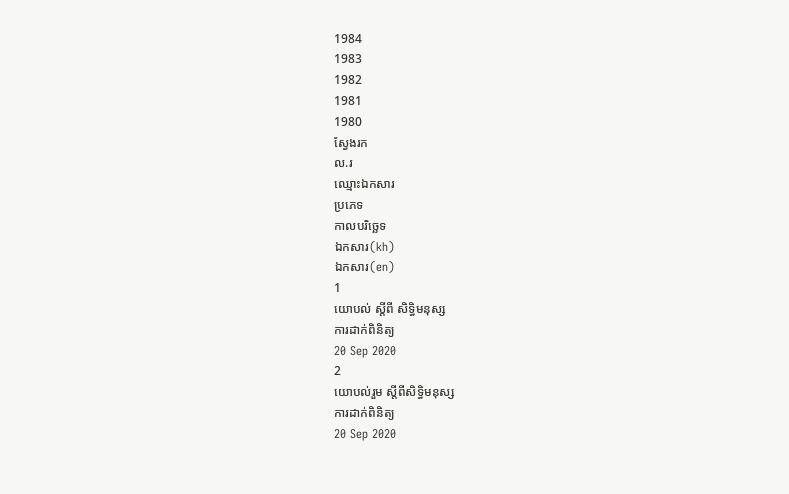1984
1983
1982
1981
1980
ស្វែងរក
ល.រ
ឈ្មោះឯកសារ
ប្រភេទ
កាលបរិច្ឆេទ
ឯកសារ(kh)
ឯកសារ(en)
1
យោបល់ ស្តីពី សិទ្ធិមនុស្ស
ការដាក់ពិនិត្យ
20 Sep 2020
2
យោបល់រួម ស្តីពីសិទ្ធិមនុស្ស
ការដាក់ពិនិត្យ
20 Sep 2020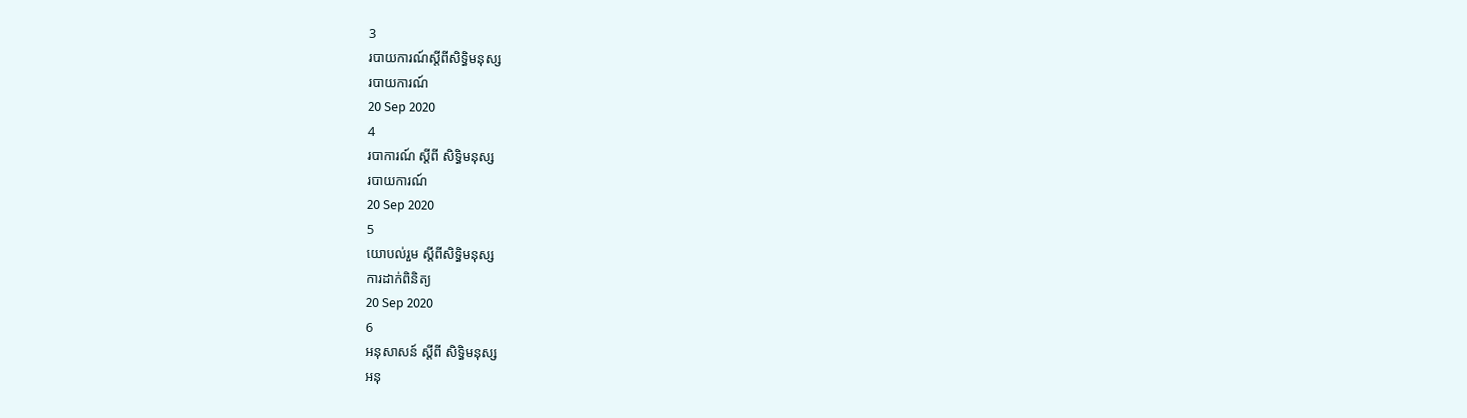3
របាយការណ៍ស្តីពីសិទ្ធិមនុស្ស
របាយការណ៍
20 Sep 2020
4
របាការណ៍ ស្តីពី សិទ្ធិមនុស្ស
របាយការណ៍
20 Sep 2020
5
យោបល់រួម ស្តីពីសិទ្ធិមនុស្ស
ការដាក់ពិនិត្យ
20 Sep 2020
6
អនុសាសន៍ ស្តីពី សិទ្ធិមនុស្ស
អនុ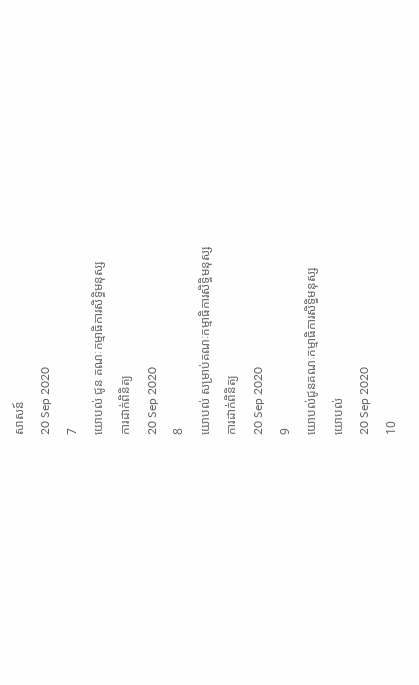សាសន៍
20 Sep 2020
7
យោបល់ ជូន គណៈកម្មាធិការសិទ្ធិមនុស្ស
ការដាក់ពិនិត្យ
20 Sep 2020
8
យោបល់ សម្រាប់គណៈកម្មាធិការសិទ្ធិមនុស្ស
ការដាក់ពិនិត្យ
20 Sep 2020
9
យោបល់ជូនគណៈកម្មាធិការសិទ្ធិមនុស្ស
យោបល់
20 Sep 2020
10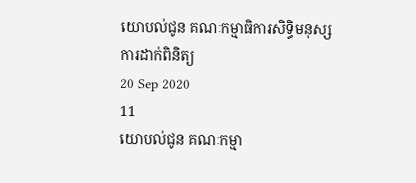យោបល់ជូន គណៈកម្មាធិការសិទ្ធិមនុស្ស
ការដាក់ពិនិត្យ
20 Sep 2020
11
យោបល់ជូន គណៈកម្មា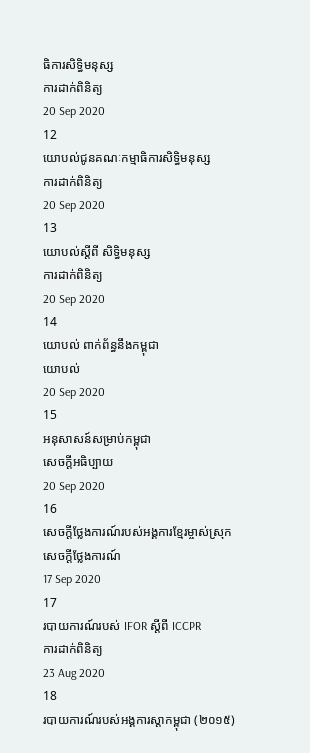ធិការសិទ្ធិមនុស្ស
ការដាក់ពិនិត្យ
20 Sep 2020
12
យោបល់ជូនគណៈកម្មាធិការសិទ្ធិមនុស្ស
ការដាក់ពិនិត្យ
20 Sep 2020
13
យោបល់ស្តីពី សិទ្ធិមនុស្ស
ការដាក់ពិនិត្យ
20 Sep 2020
14
យោបល់ ពាក់ព័ន្ធនឹងកម្ពុជា
យោបល់
20 Sep 2020
15
អនុសាសន៍សម្រាប់កម្ពុជា
សេចក្តីអធិប្បាយ
20 Sep 2020
16
សេចក្តីថ្លែងការណ៍របស់អង្គការខ្មែរម្ចាស់ស្រុក
សេចក្តីថ្លែងការណ៍
17 Sep 2020
17
របាយការណ៍របស់ IFOR ស្តីពី ICCPR
ការដាក់ពិនិត្យ
23 Aug 2020
18
របាយការណ៍របស់អង្គការស្តាកម្ពុជា (២០១៥)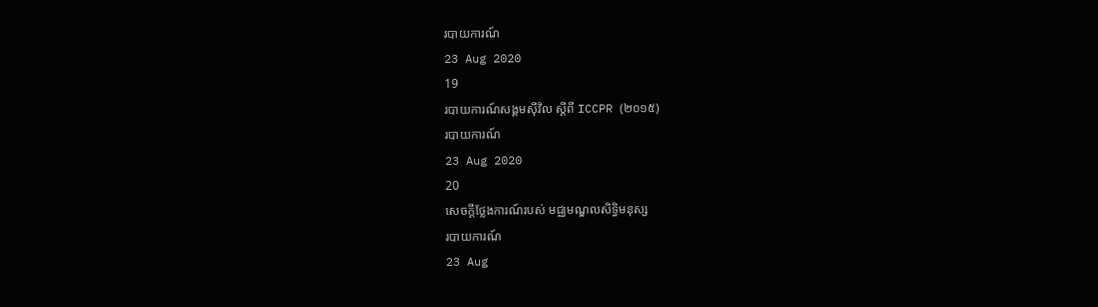របាយការណ៍
23 Aug 2020
19
របាយការណ៍សង្គមស៊ីវិល ស្តីពី ICCPR (២០១៥)
របាយការណ៍
23 Aug 2020
20
សេចក្តីថ្លែងការណ៍របស់ មជ្ឈមណ្ឌលសិទ្ធិមនុស្ស
របាយការណ៍
23 Aug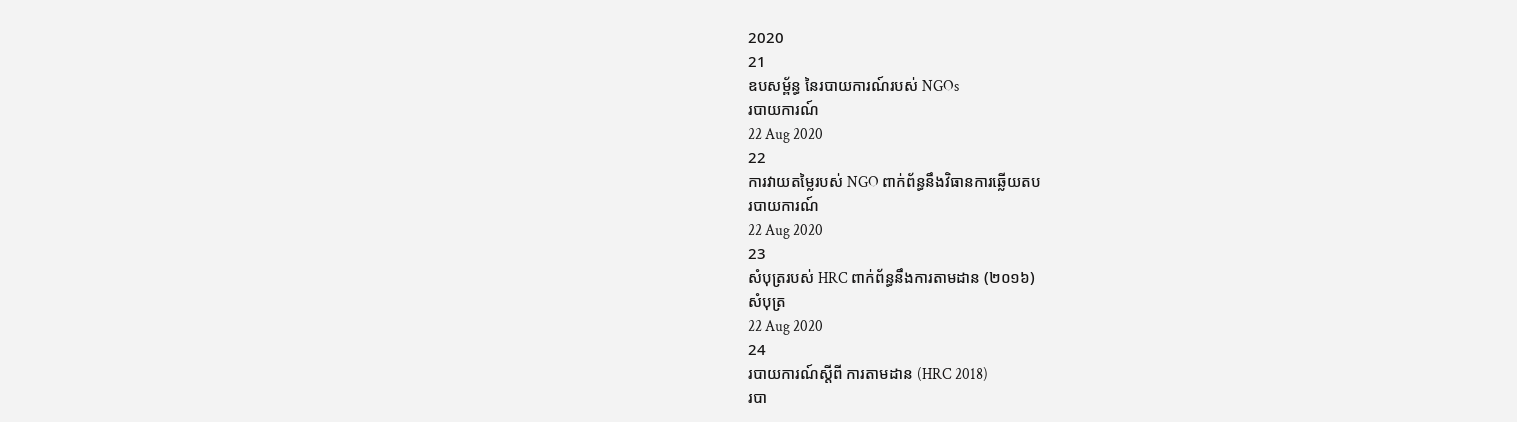2020
21
ឧបសម្ព័ន្ធ នៃរបាយការណ៍របស់ NGOs
របាយការណ៍
22 Aug 2020
22
ការវាយតម្លៃរបស់ NGO ពាក់ព័ន្ធនឹងវិធានការឆ្លើយតប
របាយការណ៍
22 Aug 2020
23
សំបុត្ររបស់ HRC ពាក់ព័ន្ធនឹងការតាមដាន (២០១៦)
សំបុត្រ
22 Aug 2020
24
របាយការណ៍ស្តីពី ការតាមដាន (HRC 2018)
របា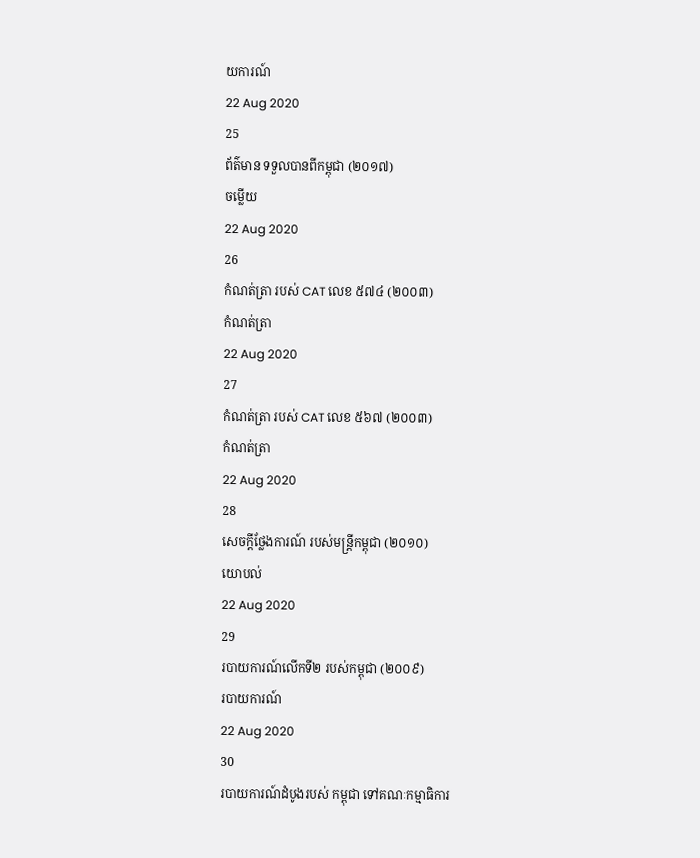យការណ៍
22 Aug 2020
25
ព័ត៌មាន ទទួលបានពីកម្ពុជា (២០១៧)
ចម្លើយ
22 Aug 2020
26
កំណត់ត្រា របស់ CAT លេខ ៥៧៤ (២០០៣)
កំណត់ត្រា
22 Aug 2020
27
កំណត់ត្រា របស់ CAT លេខ ៥៦៧ (២០០៣)
កំណត់ត្រា
22 Aug 2020
28
សេចក្តីថ្លែងការណ៍ របស់មន្រ្តីកម្ពុជា (២០១០)
យោបល់
22 Aug 2020
29
របាយការណ៍លើកទី២ របស់កម្ពុជា (២០០៩)
របាយការណ៍
22 Aug 2020
30
របាយការណ៍ដំបូងរបស់ កម្ពុជា ទៅគណៈកម្មាធិការ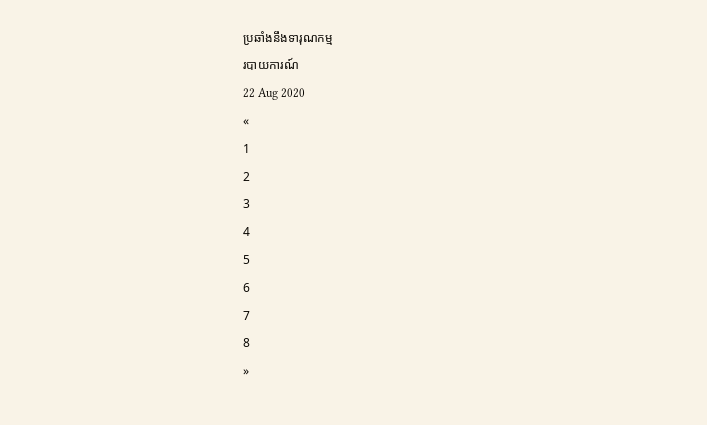ប្រឆាំងនឹងទារុណកម្ម
របាយការណ៍
22 Aug 2020
«
1
2
3
4
5
6
7
8
»